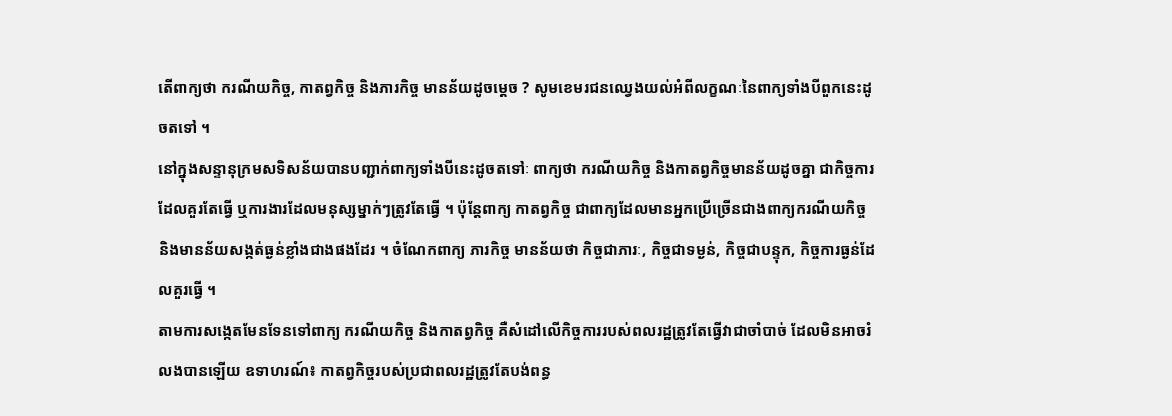តើពាក្យថា ករណីយកិច្ច, កាតព្វកិច្ច និងភារកិច្ច មានន័យដូចម្តេច ? សូមខេមរជនឈ្វេងយល់អំពីលក្ខណៈនៃពាក្យទាំងបីពួកនេះដូចតទៅ ។
នៅក្នុងសន្ទានុក្រមសទិសន័យបានបញ្ជាក់ពាក្យទាំងបីនេះដូចតទៅៈ ពាក្យថា ករណីយកិច្ច និងកាតព្វកិច្ចមានន័យដូចគ្នា ជាកិច្ចការដែលគួរតែធ្វើ ឬការងារដែលមនុស្សម្នាក់ៗត្រូវតែធ្វើ ។ ប៉ុន្តែពាក្យ កាតព្វកិច្ច ជាពាក្យដែលមានអ្នកប្រើច្រើនជាងពាក្យករណីយកិច្ច និងមានន័យសង្កត់ធ្ងន់ខ្លាំងជាងផងដែរ ។ ចំណែកពាក្យ ភារកិច្ច មានន័យថា កិច្ចជាភារៈ, កិច្ចជាទម្ងន់, កិច្ចជាបន្ទុក, កិច្ចការធ្ងន់ដែលគួរធ្វើ ។
តាមការសង្កេតមែនទែនទៅពាក្យ ករណីយកិច្ច និងកាតព្វកិច្ច គឺសំដៅលើកិច្ចការរបស់ពលរដ្ឋត្រូវតែធ្វើវាជាចាំបាច់ ដែលមិនអាចរំលងបានឡើយ ឧទាហរណ៍៖ កាតព្វកិច្ចរបស់ប្រជាពលរដ្ឋត្រូវតែបង់ពន្ធ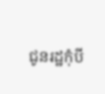ជូនរដ្ឋកុំបី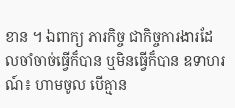ខាន ។ ឯពាក្យ ភារកិច្ច ជាកិច្ចការងារដែលចាំចាច់ធ្វើក៏បាន ឬមិនធ្វើក៏បាន ឧទាហរណ៍៖ ហាមចូល បើគ្មាន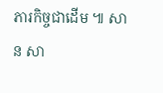ភារកិច្ចជាដើម ៕ សាន សា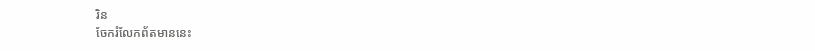រិន
ចែករំលែកព័តមាននេះ